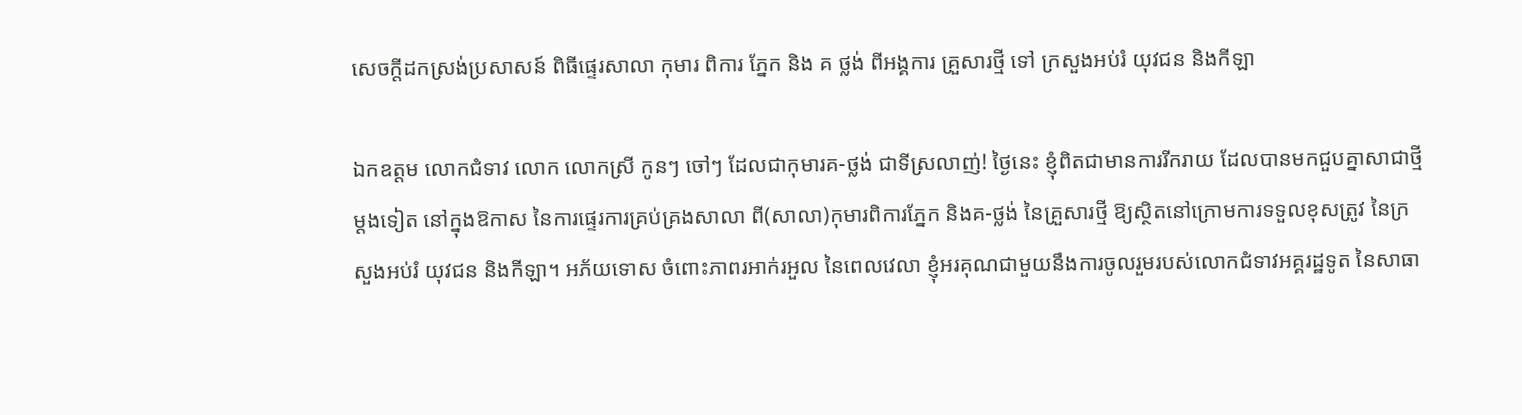សេចក្តីដកស្រង់ប្រសាសន៍ ពិធីផ្ទេរសាលា កុមារ ពិការ ភ្នែក និង គ ថ្លង់ ពីអង្គការ គ្រួសារថ្មី ទៅ ក្រសួងអប់រំ យុវជន និងកីឡា

ឯកឧត្តម លោកជំទាវ លោក លោកស្រី កូនៗ ចៅៗ ដែលជាកុមារគ-ថ្លង់ ជាទីស្រលាញ់! ថ្ងៃនេះ ខ្ញុំពិតជាមានការរីករាយ ដែលបានមកជួបគ្នាសាជាថ្មីម្ដងទៀត នៅក្នុងឱកាស នៃការផ្ទេរការគ្រប់គ្រងសាលា ពី(សាលា)កុមារពិការភ្នែក និងគ-ថ្លង់ នៃគ្រួសារថ្មី ឱ្យស្ថិតនៅក្រោមការទទួលខុសត្រូវ នៃក្រសួងអប់រំ យុវជន និងកីឡា។ អភ័យទោស ចំពោះភាពរអាក់រអួល នៃពេលវេលា ខ្ញុំអរគុណជាមួយនឹងការចូលរួមរបស់លោកជំទាវអគ្គរដ្ឋទូត នៃសាធា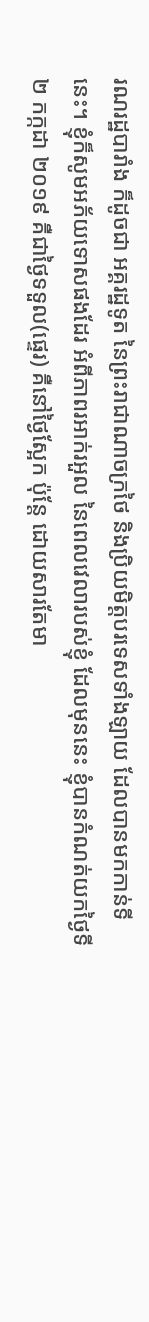រណរដ្ឋបារាំង ក៏ដូចជា អគ្គរដ្ឋទូត នៃព្រះរាជាណាចក្រថៃ និងប្រិយមិត្តបរទេសទាំងឡាយ ដែលបានមកកាន់ទីនេះ។ ខ្ញុំក៏សូមអភ័យទោសផងដែរ អំពីភាពរអាក់រអួល នៃពេលវេលារបស់ខ្ញុំ ដែលមុននេះ ខ្ញុំបានកំណត់យកថ្ងៃទី ២ កក្កដា ២០១៩ គឺជាថ្ងៃទទួល(ផ្ទេរ) គឺនៅថ្ងៃស្អែក ប៉ុន្តែ ដោយសារតែមា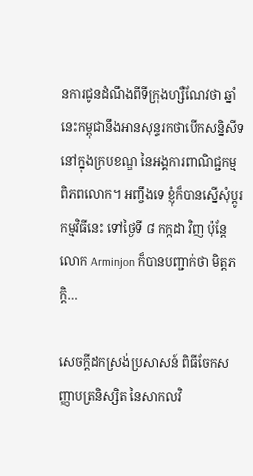នការជូនដំណឹងពីទីក្រុងហ្សឺណែវថា ឆ្នាំនេះកម្ពុជានឹងអានសុន្ទរកថាបើកសន្និសីទនៅក្នុងក្របខណ្ឌ នៃអង្គការពាណិជ្ជកម្មពិភពលោក។ អញ្ចឹងទេ ខ្ញុំក៏បានស្នើសុំប្ដូរកម្មវិធីនេះ ទៅថ្ងៃទី ៨ កក្កដា វិញ ប៉ុន្តែ លោក Arminjon ក៏បានបញ្ជាក់ថា មិត្តភក្តិ…

សេចក្តីដកស្រង់ប្រសាសន៍ ពិធីចែកសញ្ញាបត្រនិស្សិត នៃសាកលវិ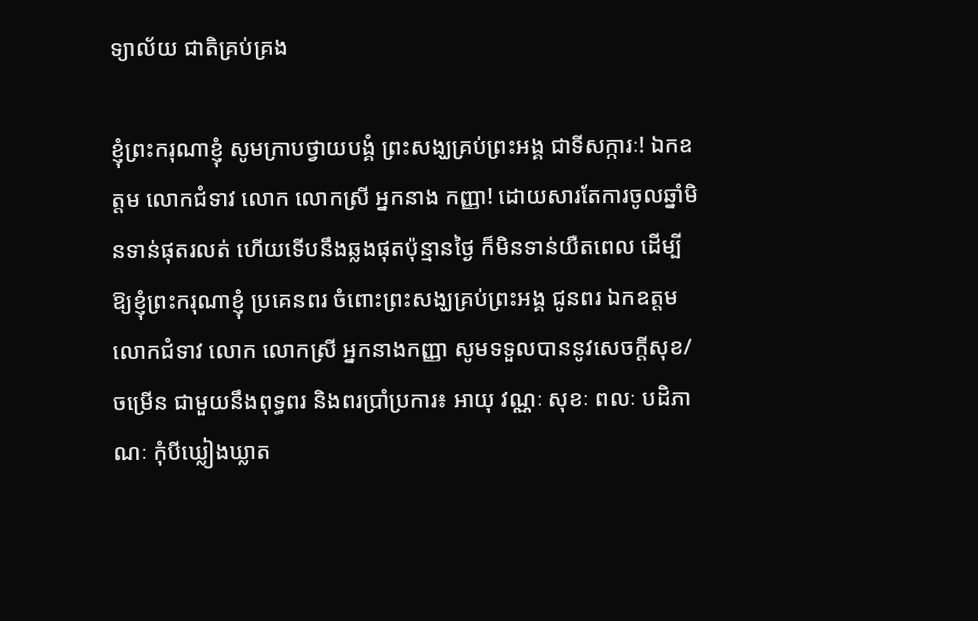ទ្យាល័យ ជាតិគ្រប់គ្រង

ខ្ញុំព្រះករុណាខ្ញុំ សូមក្រាបថ្វាយបង្គំ ព្រះសង្ឃគ្រប់ព្រះអង្គ ជាទីសក្ការៈ! ឯកឧត្តម លោកជំទាវ លោក លោកស្រី អ្នកនាង កញ្ញា! ដោយសារតែការចូលឆ្នាំមិនទាន់ផុតរលត់ ហើយទើបនឹងឆ្លងផុតប៉ុន្មានថ្ងៃ ក៏មិនទាន់យឺតពេល ដើម្បីឱ្យខ្ញុំព្រះករុណាខ្ញុំ ប្រគេនពរ ចំពោះព្រះសង្ឃគ្រប់ព្រះអង្គ ជូនពរ ឯកឧត្តម លោកជំទាវ លោក លោកស្រី អ្នកនាងកញ្ញា សូមទទួលបាននូវសេចក្ដីសុខ/ចម្រើន ជាមួយនឹងពុទ្ធពរ និងពរប្រាំប្រការ៖ អាយុ វណ្ណៈ សុខៈ ពលៈ បដិភាណៈ កុំបីឃ្លៀងឃ្លាត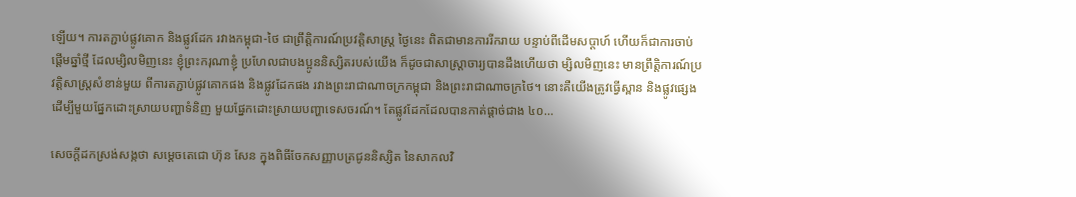ឡើយ។ ការតភ្ជាប់ផ្លូវគោក និងផ្លូវដែក រវាងកម្ពុជា-ថៃ ជាព្រឹត្តិការណ៍ប្រវត្តិសាស្ត្រ ថ្ងៃនេះ ពិតជាមានការរីករាយ បន្ទាប់ពីដើមសប្ដាហ៍ ហើយក៏ជាការចាប់ផ្ដើមឆ្នាំថ្មី ដែលម្សិលមិញនេះ ខ្ញុំព្រះករុណាខ្ញុំ ប្រហែលជាបងប្អូននិស្សិតរបស់យើង ក៏ដូចជាសាស្ត្រាចារ្យបានដឹងហើយថា ម្សិលមិញនេះ មានព្រឹត្តិការណ៍ប្រវត្តិសាស្ត្រសំខាន់មួយ ពីការតភ្ជាប់ផ្លូវគោកផង និងផ្លូវដែកផង រវាងព្រះរាជាណាចក្រកម្ពុជា និងព្រះរាជាណាចក្រថៃ។ នោះគឺយើងត្រូវធ្វើស្ពាន និងផ្លូវផ្សេង ដើម្បីមួយផ្នែកដោះស្រាយបញ្ហាទំនិញ មួយផ្នែកដោះស្រាយបញ្ហាទេសចរណ៍។ តែផ្លូវដែកដែលបានកាត់ផ្ដាច់ជាង ៤០…

សេចក្តីដកស្រង់សង្កថា សម្តេចតេជោ ហ៊ុន សែន ក្នុងពិធីចែកសញ្ញាបត្រជូននិស្សិត នៃសាកលវិ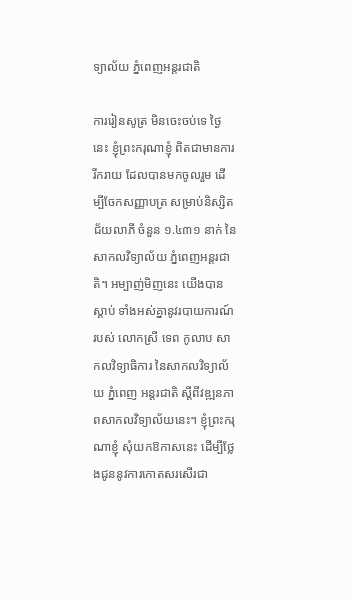ទ្យាល័យ ភ្នំពេញអន្តរជាតិ

ការរៀនសូត្រ មិនចេះចប់ទេ ថ្ងៃនេះ ខ្ញុំព្រះករុណាខ្ញុំ ពិតជាមានការរីករាយ ដែលបានមកចូលរួម ដើម្បីចែកសញ្ញាបត្រ សម្រាប់និស្សិត ជ័យលាភី ចំនួន ១.៤៣១ នាក់ នៃសាកលវិទ្យាល័យ ភ្នំពេញអន្តរជាតិ។ អម្បាញ់មិញនេះ យើងបានស្តាប់ ទាំងអស់គ្នានូវរបាយការណ៍របស់ លោកស្រី ទេព កូលាប សាកលវិទ្យាធិការ នៃសាកលវិទ្យាល័យ ភ្នំពេញ អន្តរជាតិ ស្តីពីវឌ្ឍនភាពសាកលវិទ្យាល័យនេះ។ ខ្ញុំព្រះករុណាខ្ញុំ សុំយកឱកាសនេះ ដើម្បីថ្លែងជូននូវការកោតសរសើរជា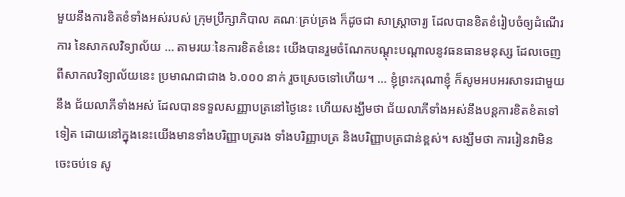មួយនឹងការខិតខំទាំងអស់របស់ ក្រុមប្រឹក្សាភិបាល គណៈគ្រប់គ្រង ក៏ដូចជា សាស្ត្រាចារ្យ ដែលបានខិតខំរៀបចំឲ្យដំណើរការ នៃសាកលវិទ្យាល័យ … តាមរយៈនៃការខិតខំនេះ យើងបានរួមចំណែកបណ្តុះបណ្តាលនូវធនធានមនុស្ស ដែលចេញពីសាកលវិទ្យាល័យនេះ ប្រមាណជាជាង ៦.០០០ នាក់ រួចស្រេចទៅហើយ។ … ខ្ញុំព្រះករុណាខ្ញុំ ក៏សូមអបអរសាទរជាមួយនឹង ជ័យលាភីទាំងអស់ ដែលបានទទួលសញ្ញាបត្រនៅថ្ងៃនេះ ហើយសង្ឃឹមថា ជ័យលាភីទាំងអស់នឹងបន្តការខិតខំតទៅទៀត ដោយនៅក្នុងនេះយើងមានទាំងបរិញ្ញាបត្ររង ទាំងបរិញ្ញាបត្រ និងបរិញ្ញាបត្រជាន់ខ្ពស់។ សង្ឃឹមថា ការរៀនវាមិនចេះចប់ទេ សូ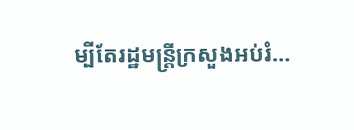ម្បីតែរដ្ឋមន្ត្រីក្រសួងអប់រំ…